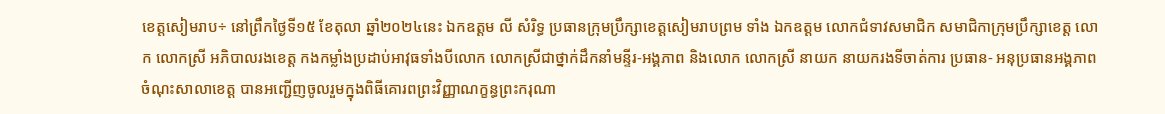ខេត្តសៀមរាប÷ នៅព្រឹកថ្ងៃទី១៥ ខែតុលា ឆ្នាំ២០២៤នេះ ឯកឧត្តម លី សំរិទ្ធ ប្រធានក្រុមប្រឹក្សាខេត្តសៀមរាបព្រម ទាំង ឯកឧត្ដម លោកជំទាវសមាជិក សមាជិកាក្រុមប្រឹក្សាខេត្ត លោក លោកស្រី អភិបាលរងខេត្ត កងកម្លាំងប្រដាប់អាវុធទាំងបីលោក លោកស្រីជាថ្នាក់ដឹកនាំមន្ទីរ-អង្គភាព និងលោក លោកស្រី នាយក នាយករងទីចាត់ការ ប្រធាន- អនុប្រធានអង្គភាព ចំណុះសាលាខេត្ត បានអញ្ជើញចូលរួមក្នុងពិធីគោរពព្រះវិញ្ញាណក្ខន្ធព្រះករុណា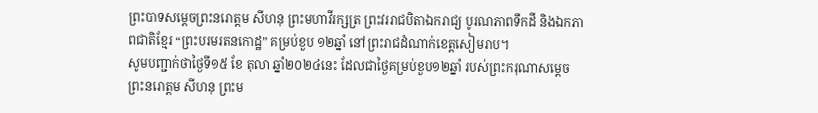ព្រះបាទសម្តេចព្រះនរោត្តម សីហនុ ព្រះមហាវីរក្សត្រ ព្រះវររាជបិតាឯករាជ្យ បូរណភាពទឹកដី និងឯកភាពជាតិខ្មែរ “ព្រះបរមរតនកោដ្ឋ” គម្រប់ខួប ១២ឆ្នាំ នៅព្រះរាជដំណាក់ខេត្តសៀមរាប។
សូមបញ្ជាក់ថាថ្ងៃទី១៥ ខែ តុលា ឆ្នាំ២០២៤នេះ ដែលជាថ្ងៃគម្រប់ខួប១២ឆ្នាំ របស់ព្រះករុណាសម្តេច ព្រះនរោត្តម សីហនុ ព្រះម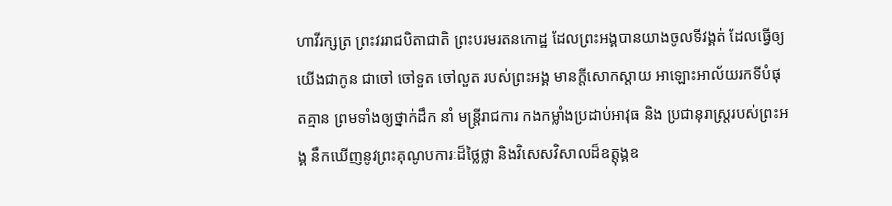ហាវីរក្សត្រ ព្រះវររាជបិតាជាតិ ព្រះបរមរតនកោដ្ឋ ដែលព្រះអង្គបានយាងចូលទីវង្គត់ ដែលធ្វើឲ្យយើងជាកូន ជាចៅ ចៅទួត ចៅលួត របស់ព្រះអង្គ មានក្តីសោកស្តាយ អាឡោះអាល័យរកទីបំផុតគ្មាន ព្រមទាំងឲ្យថ្នាក់ដឹក នាំ មន្ត្រីរាជការ កងកម្លាំងប្រដាប់អាវុធ និង ប្រជានុរាស្ត្ររបស់ព្រះអង្គ នឹកឃើញនូវព្រះគុណូបការៈដ៏ថ្លៃថ្លា និងវិសេសវិសាលដ៏ឧត្តុង្គឧ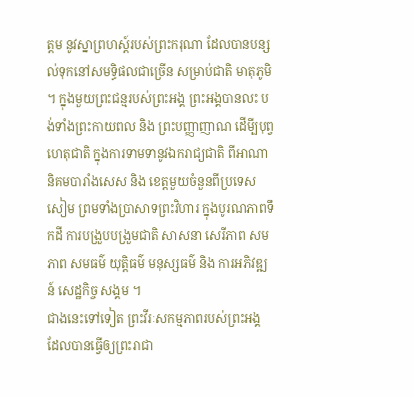ត្តម នូវស្នាព្រហស្ត៍របស់ព្រះករុណា ដែលបានបន្សល់ទុកនៅសមទ្ធិផលជាច្រើន សម្រាប់ជាតិ មាតុភូមិ ។ ក្នុងមួយព្រះជន្មរបស់ព្រះអង្គ ព្រះអង្គបានលះ បង់ទាំងព្រះកាយពល និង ព្រះបញ្ញាញាណ ដើមី្បបុព្វហេតុជាតិ ក្នុងការទាមទានូវឯករាជ្យជាតិ ពីអាណានិគមបារាំងសេស និង ខេត្តមួយចំនួនពីប្រទេសសៀម ព្រមទាំងប្រាសាទព្រះវិហារ ក្នុងបូរណភាពទឹកដី ការបង្រួបបង្រួមជាតិ សាសនា សេរីភាព សមភាព សមធម៌ យុត្តិធម៌ មនុស្សធម៌ និង ការអភិវឌ្ឍន៍ សេដ្ឋកិច្ច សង្គម ។
ជាងនេះទៅទៀត ព្រះវីរៈសកម្មភាពរបស់ព្រះអង្គ ដែលបានធ្វើឲ្យព្រះរាជា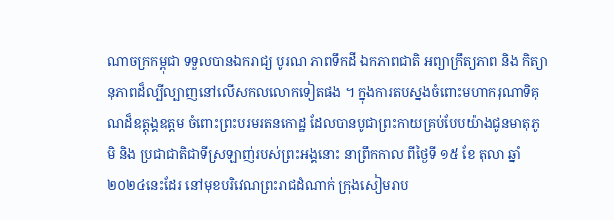ណាចក្រកម្ពុជា ទទួលបានឯករាជ្យ បូរណ ភាពទឹកដី ឯកភាពជាតិ អព្យាក្រឹត្យភាព និង កិត្យានុភាពដ៏ល្បីល្បាញនៅលើសកលលោកទៀតផង ។ ក្នុងការតបស្នងចំពោះមហាករុណាទិគុណដ៏ឧត្តុង្គឧត្តម ចំពោះព្រះបរមរតនកោដ្ឋ ដែលបានបូជាព្រះកាយគ្រប់បែបយ៉ាងជូនមាតុភូមិ និង ប្រជាជាតិជាទីស្រឡាញ់របស់ព្រះអង្គនោះ នាព្រឹកកាល ពីថ្ងៃទី ១៥ ខែ តុលា ឆ្នាំ២០២៤នេះដែរ នៅមុខបរិវេណព្រះរាជដំណាក់ ក្រុងសៀមរាប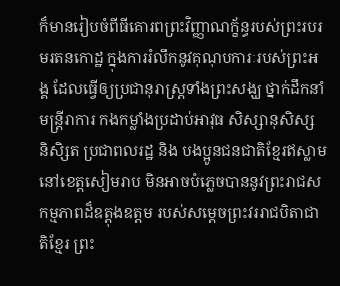ក៏មានរៀបចំពីធីគោរពព្រះវិញ្ញាណក្ខ័ន្ធរបស់ព្រះរបរមរតនកោដ្ឋ ក្នុងការរំលឹកនូវគុណុបការៈរបស់ព្រះអង្គ ដែលធ្វើឲ្យប្រជានុរាស្រ្តទាំងព្រះសង្ឃ ថ្នាក់ដឹកនាំ មន្ត្រីរាការ កងកម្លាំងប្រដាប់អាវុធ សិស្សានុសិស្ស និសិ្សត ប្រជាពលរដ្ឋ និង បងប្អូនជនជាតិខ្មែរឥស្លាមនៅខេត្តសៀមរាប មិនអាចបំភ្លេចបាននូវព្រះរាជសកម្មភាពដ៏ឧត្តុងឧត្តម របស់សម្តេចព្រះវររាជបិតាជាតិខ្មែរ ព្រះ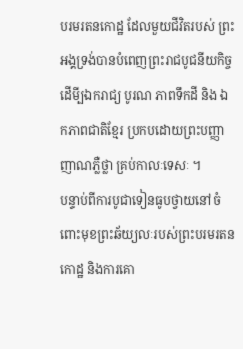បរមរតនកោដ្ឋ ដែលមួយជីវិតរបស់ ព្រះអង្គទ្រង់បានបំពេញព្រះរាជបូជនីយកិច្ច ដើមី្បឯករាជ្យ បូរណ ភាពទឹកដី និង ឯកភាពជាតិខ្មែរ ប្រកបដោយព្រះបញ្ញាញាណភ្លឺថ្លា គ្រប់កាលៈទេសៈ ។
បន្ទាប់ពីការបូជាទៀនធូបថ្វាយនៅចំពោះមុខព្រះឆ័យ្យលៈរបស់ព្រះបរមរតនកោដ្ឋ និងការគោ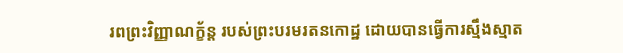រពព្រះវិញ្ញាណក្ខ័ន្ត របស់ព្រះបរមរតនកោដ្ឋ ដោយបានធ្វើការស្មឹងស្មាត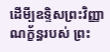ដើមី្បឧទ្ទិសព្រះវិញ្ញាណក្ខ័ន្ធរបស់ ព្រះ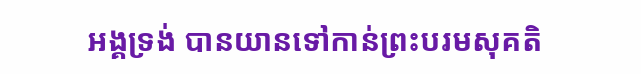អង្គទ្រង់ បានយានទៅកាន់ព្រះបរមសុគតិ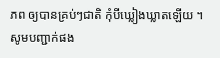ភព ឲ្យបានគ្រប់ៗជាតិ កុំបីឃ្លៀងឃ្លាតឡើយ ។
សូមបញ្ជាក់ផង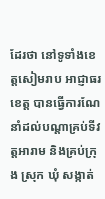ដែរថា នៅទូទាំងខេត្តសៀមរាប អាជ្ញាធរខេត្ត បានធ្វើការណែនាំដល់បណ្តាគ្រប់ទីវត្តអារាម និងគ្រប់ក្រុង ស្រុក ឃុំ សង្កាត់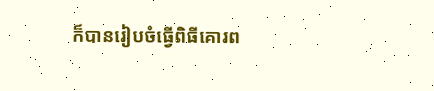ក៏បានរៀបចំធ្វើពិធីគោរព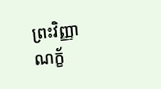ព្រះវិញ្ញាណក្ខ័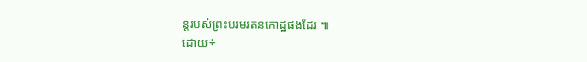ន្តរបស់ព្រះបរមរតនកោដ្ឋផងដែរ ៕
ដោយ÷